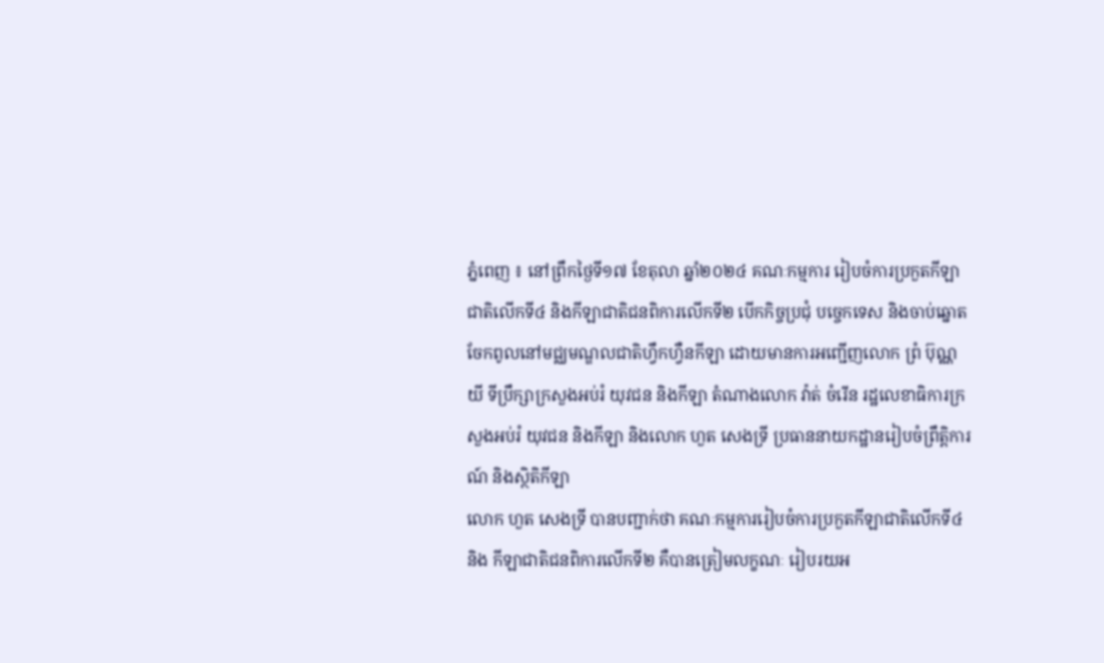ភ្នំពេញ ៖ នៅព្រឹកថ្ងៃទី១៧ ខែតុលា ឆ្នាំ២០២៤ គណៈកម្មការ រៀបចំការប្រកួតកីឡាជាតិលើកទី៤ និងកីឡាជាតិជនពិការលើកទី២ បើកកិច្ចប្រជុំ បច្ចេកទេស និងចាប់ឆ្នោតចែកពូលនៅមជ្ឈមណ្ឌលជាតិហ្វឹកហ្វឺនកីឡា ដោយមានការអញ្ជើញលោក ព្រំ ប៊ុណ្ណយី ទីប្រឹក្សាក្រសួងអប់រំ យុវជន និងកីឡា តំណាងលោក វ៉ាត់ ចំរើន រដ្ឋលេខាធិការក្រសួងអប់រំ យុវជន និងកីឡា និងលោក ហួត សេងទ្រី ប្រធាននាយកដ្ឋានរៀបចំព្រឹត្តិការណ៍ និងស្ថិតិកីឡា
លោក ហួត សេងទ្រី បានបញ្ជាក់ថា គណៈកម្មការរៀបចំការប្រកួតកីឡាជាតិលើកទី៤ និង កីឡាជាតិជនពិការលើកទី២ គឺបានត្រៀមលក្ខណៈ រៀបរយអ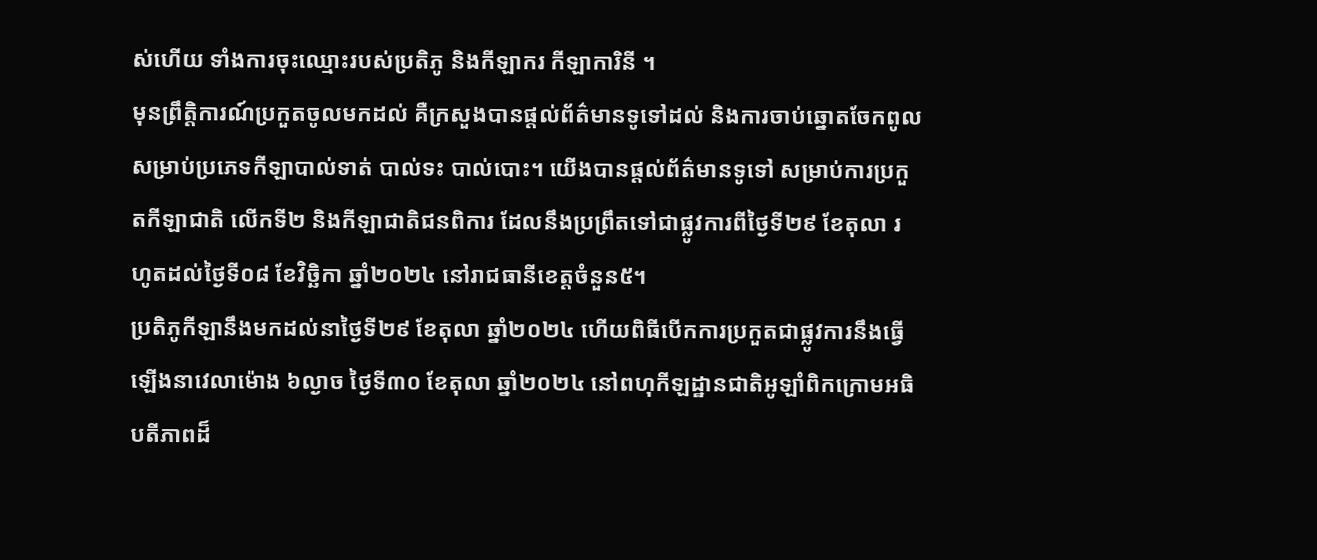ស់ហើយ ទាំងការចុះឈ្មោះរបស់ប្រតិភូ និងកីឡាករ កីឡាការិនី ។
មុនព្រឹត្តិការណ៍ប្រកួតចូលមកដល់ គឺក្រសួងបានផ្តល់ព័ត៌មានទូទៅដល់ និងការចាប់ឆ្នោតចែកពូល សម្រាប់ប្រភេទកីឡាបាល់ទាត់ បាល់ទះ បាល់បោះ។ យើងបានផ្តល់ព័ត៌មានទូទៅ សម្រាប់ការប្រកួតកីឡាជាតិ លើកទី២ និងកីឡាជាតិជនពិការ ដែលនឹងប្រព្រឹតទៅជាផ្លូវការពីថ្ងៃទី២៩ ខែតុលា រហូតដល់ថ្ងៃទី០៨ ខែវិច្ឆិកា ឆ្នាំ២០២៤ នៅរាជធានីខេត្តចំនួន៥។
ប្រតិភូកីឡានឹងមកដល់នាថ្ងៃទី២៩ ខែតុលា ឆ្នាំ២០២៤ ហើយពិធីបើកការប្រកួតជាផ្លូវការនឹងធ្វើឡើងនាវេលាម៉ោង ៦ល្ងាច ថ្ងៃទី៣០ ខែតុលា ឆ្នាំ២០២៤ នៅពហុកីឡដ្ឋានជាតិអូឡាំពិកក្រោមអធិបតីភាពដ៏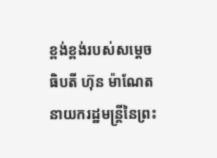ខ្ពង់ខ្ពង់របស់សម្តេចធិបតី ហ៊ុន ម៉ាណែត នាយករដ្ឋមន្ត្រីនៃព្រះ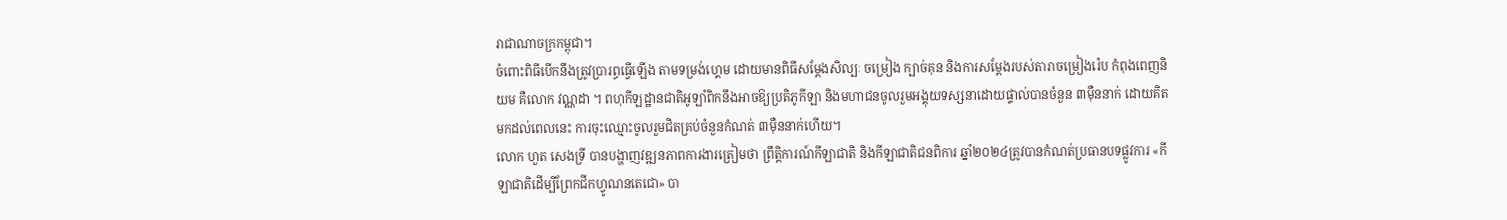រាជាណាចក្រកម្ពុជា។
ចំពោះពិធីបើកនឹងត្រូវប្រារព្ធធ្វើឡើង តាមទម្រង់ហ្គេម ដោយមានពិធីសម្តែងសិល្បៈ ចម្រៀង ក្បាច់គុន និងការសម្តែងរបស់តារាចម្រៀងរ៉េប កំពុងពេញនិយម គឺលោក វណ្ណដា ។ ពហុកីឡដ្ឋានជាតិអូឡាំពិកនឹងអាចឱ្យប្រតិភូកីឡា និងមហាជនចូលរួមអង្គុយទស្សនាដោយផ្ទាល់បានចំនួន ៣ម៉ឺននាក់ ដោយគិតមកដល់ពេលនេះ ការចុះឈ្មោះចូលរួមជិតគ្រប់ចំនួនកំណត់ ៣ម៉ឺននាក់ហើយ។
លោក ហួត សេងទ្រី បានបង្ហាញវឌ្ឍនភាពការងារត្រៀមថា ព្រឹត្តិការណ៍កីឡាជាតិ និងកីឡាជាតិជនពិការ ឆ្នាំ២០២៤ត្រូវបានកំណត់ប្រធានបទផ្លូវការ «កីឡាជាតិដើម្បីព្រែកជីកហ្វូណនតេជោ» បា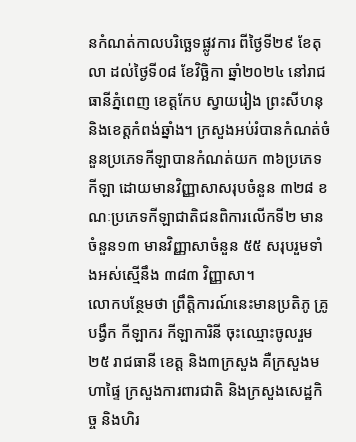នកំណត់កាលបរិច្ឆេទផ្លូវការ ពីថ្ងៃទី២៩ ខែតុលា ដល់ថ្ងៃទី០៨ ខែវិច្ឆិកា ឆ្នាំ២០២៤ នៅរាជធានីភ្នំពេញ ខេត្តកែប ស្វាយរៀង ព្រះសីហនុ និងខេត្តកំពង់ឆ្នាំង។ ក្រសួងអប់រំបានកំណត់ចំនួនប្រភេទកីឡាបានកំណត់យក ៣៦ប្រភេទកីឡា ដោយមានវិញ្ញាសាសរុបចំនួន ៣២៨ ខណៈប្រភេទកីឡាជាតិជនពិការលើកទី២ មានចំនួន១៣ មានវិញ្ញាសាចំនួន ៥៥ សរុបរួមទាំងអស់ស្មើនឹង ៣៨៣ វិញ្ញាសា។
លោកបន្ថែមថា ព្រឹត្តិការណ៍នេះមានប្រតិភូ គ្រូបង្វឹក កីឡាករ កីឡាការិនី ចុះឈ្មោះចូលរួម ២៥ រាជធានី ខេត្ត និង៣ក្រសួង គឺក្រសួងមហាផ្ទៃ ក្រសួងការពារជាតិ និងក្រសួងសេដ្ឋកិច្ច និងហិរ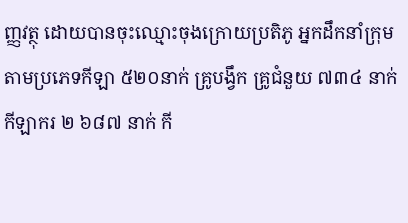ញ្ញវត្ថុ ដោយបានចុះឈ្មោះចុងក្រោយប្រតិភូ អ្នកដឹកនាំក្រុមតាមប្រភេទកីឡា ៥២០នាក់ គ្រូបង្វឹក គ្រូជំនួយ ៧៣៤ នាក់ កីឡាករ ២ ៦៨៧ នាក់ កី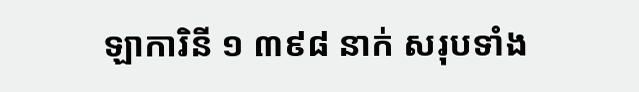ឡាការិនី ១ ៣៩៨ នាក់ សរុបទាំង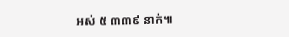អស់ ៥ ៣៣៩ នាក់៕